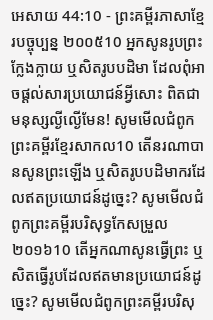អេសាយ 44:10 - ព្រះគម្ពីរភាសាខ្មែរបច្ចុប្បន្ន ២០០៥10 អ្នកសូនរូបព្រះក្លែងក្លាយ ឬសិតរូបបដិមា ដែលពុំអាចផ្ដល់សារប្រយោជន៍អ្វីសោះ ពិតជាមនុស្សល្ងីល្ងើមែន! សូមមើលជំពូកព្រះគម្ពីរខ្មែរសាកល10 តើនរណាបានសូនព្រះឡើង ឬសិតរូបបដិមាករដែលឥតប្រយោជន៍ដូច្នេះ? សូមមើលជំពូកព្រះគម្ពីរបរិសុទ្ធកែសម្រួល ២០១៦10 តើអ្នកណាសូនធ្វើព្រះ ឬសិតធ្វើរូបដែលឥតមានប្រយោជន៍ដូច្នេះ? សូមមើលជំពូកព្រះគម្ពីរបរិសុ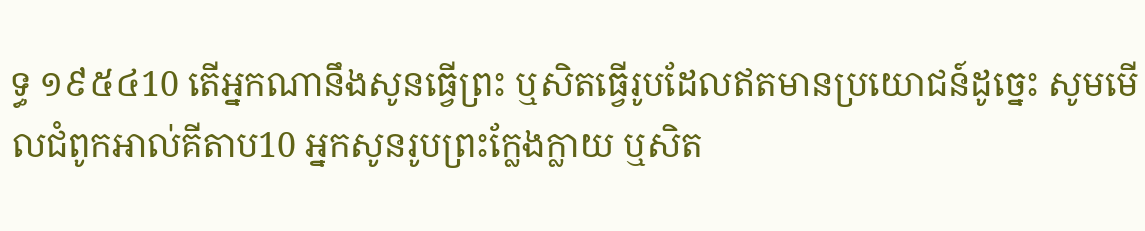ទ្ធ ១៩៥៤10 តើអ្នកណានឹងសូនធ្វើព្រះ ឬសិតធ្វើរូបដែលឥតមានប្រយោជន៍ដូច្នេះ សូមមើលជំពូកអាល់គីតាប10 អ្នកសូនរូបព្រះក្លែងក្លាយ ឬសិត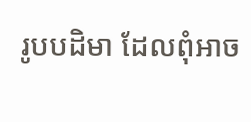រូបបដិមា ដែលពុំអាច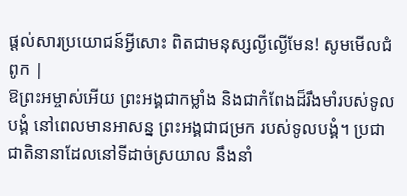ផ្ដល់សារប្រយោជន៍អ្វីសោះ ពិតជាមនុស្សល្ងីល្ងើមែន! សូមមើលជំពូក |
ឱព្រះអម្ចាស់អើយ ព្រះអង្គជាកម្លាំង និងជាកំពែងដ៏រឹងមាំរបស់ទូលបង្គំ នៅពេលមានអាសន្ន ព្រះអង្គជាជម្រក របស់ទូលបង្គំ។ ប្រជាជាតិនានាដែលនៅទីដាច់ស្រយាល នឹងនាំ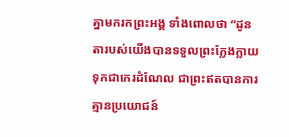គ្នាមករកព្រះអង្គ ទាំងពោលថា “ដូនតារបស់យើងបានទទួលព្រះក្លែងក្លាយ ទុកជាកេរដំណែល ជាព្រះឥតបានការ គ្មានប្រយោជន៍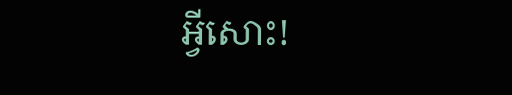អ្វីសោះ!